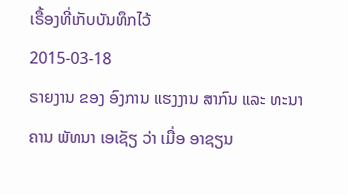ເຣື້ອງທີ່ເກັບບັນທຶກໄວ້
2015-03-18
ຣາຍງານ ຂອງ ອົງການ ແຮງງານ ສາກົນ ແລະ ທະນາຄານ ພັທນາ ເອເຊັຽ ວ່າ ເມື່ອ ອາຊຽນ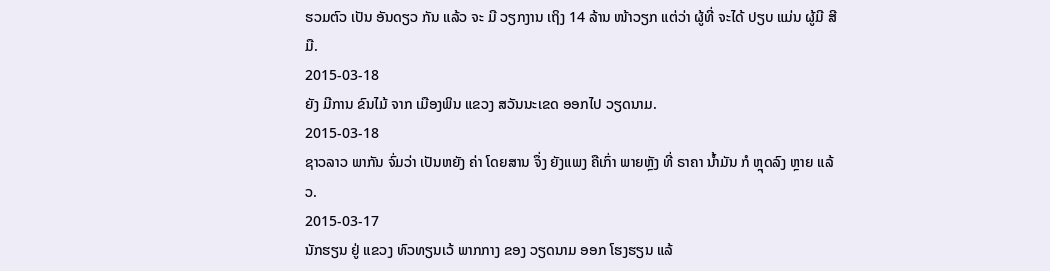ຮວມຕົວ ເປັນ ອັນດຽວ ກັນ ແລ້ວ ຈະ ມີ ວຽກງານ ເຖິງ 14 ລ້ານ ໜ້າວຽກ ແຕ່ວ່າ ຜູ້ທີ່ ຈະໄດ້ ປຽບ ແມ່ນ ຜູ້ມີ ສີມື.
2015-03-18
ຍັງ ມີການ ຂົນໄມ້ ຈາກ ເມືອງພິນ ແຂວງ ສວັນນະເຂດ ອອກໄປ ວຽດນາມ.
2015-03-18
ຊາວລາວ ພາກັນ ຈົ່ມວ່າ ເປັນຫຍັງ ຄ່າ ໂດຍສານ ຈຶ່ງ ຍັງແພງ ຄືເກົ່າ ພາຍຫຼັງ ທີ່ ຣາຄາ ນ້ຳມັນ ກໍ ຫຼຸດລົງ ຫຼາຍ ແລ້ວ.
2015-03-17
ນັກຮຽນ ຢູ່ ແຂວງ ທົວທຽນເວ້ ພາກກາງ ຂອງ ວຽດນາມ ອອກ ໂຮງຮຽນ ແລ້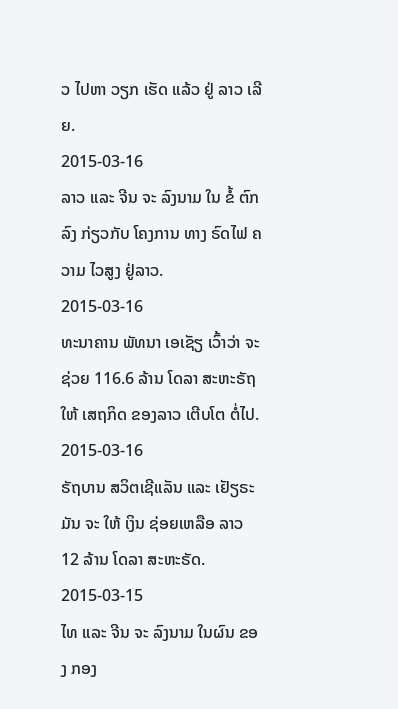ວ ໄປຫາ ວຽກ ເຮັດ ແລ້ວ ຢູ່ ລາວ ເລີຍ.
2015-03-16
ລາວ ແລະ ຈີນ ຈະ ລົງນາມ ໃນ ຂໍ້ ຕົກລົງ ກ່ຽວກັບ ໂຄງການ ທາງ ຣົດໄຟ ຄວາມ ໄວສູງ ຢູ່ລາວ.
2015-03-16
ທະນາຄານ ພັທນາ ເອເຊັຽ ເວົ້າວ່າ ຈະຊ່ວຍ 116.6 ລ້ານ ໂດລາ ສະຫະຣັຖ ໃຫ້ ເສຖກິດ ຂອງລາວ ເຕີບໂຕ ຕໍ່ໄປ.
2015-03-16
ຣັຖບານ ສວິຕເຊີແລັນ ແລະ ເຢັຽຣະມັນ ຈະ ໃຫ້ ເງິນ ຊ່ອຍເຫລືອ ລາວ 12 ລ້ານ ໂດລາ ສະຫະຣັດ.
2015-03-15
ໄທ ແລະ ຈີນ ຈະ ລົງນາມ ໃນຜົນ ຂອງ ກອງ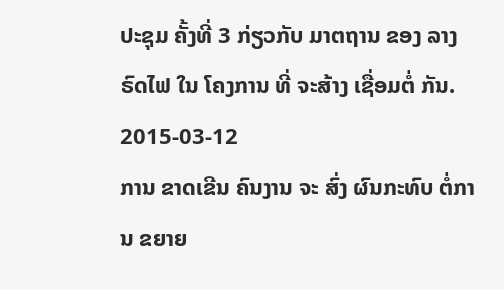ປະຊຸມ ຄັ້ງທີ່ 3 ກ່ຽວກັບ ມາຕຖານ ຂອງ ລາງ ຣົດໄຟ ໃນ ໂຄງການ ທີ່ ຈະສ້າງ ເຊື່ອມຕໍ່ ກັນ.
2015-03-12
ການ ຂາດເຂີນ ຄົນງານ ຈະ ສົ່ງ ຜົນກະທົບ ຕໍ່ການ ຂຍາຍ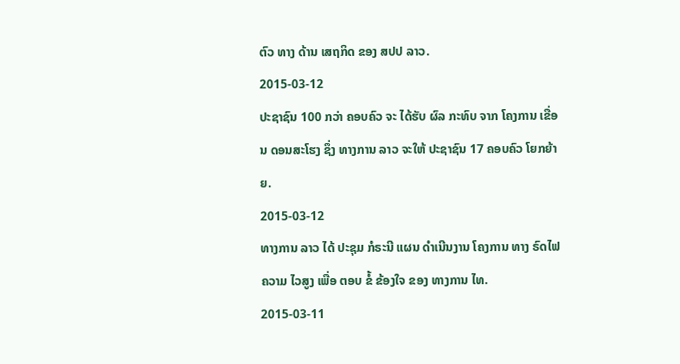ຕົວ ທາງ ດ້ານ ເສຖກິດ ຂອງ ສປປ ລາວ.
2015-03-12
ປະຊາຊົນ 100 ກວ່າ ຄອບຄົວ ຈະ ໄດ້ຮັບ ຜົລ ກະທົບ ຈາກ ໂຄງການ ເຂື່ອນ ດອນສະໂຮງ ຊຶ່ງ ທາງການ ລາວ ຈະໃຫ້ ປະຊາຊົນ 17 ຄອບຄົວ ໂຍກຍ້າຍ.
2015-03-12
ທາງການ ລາວ ໄດ້ ປະຊຸມ ກໍຣະນີ ແຜນ ດໍາເນີນງານ ໂຄງການ ທາງ ຣົດໄຟ ຄວາມ ໄວສູງ ເພື່ອ ຕອບ ຂໍ້ ຂ້ອງໃຈ ຂອງ ທາງການ ໄທ.
2015-03-11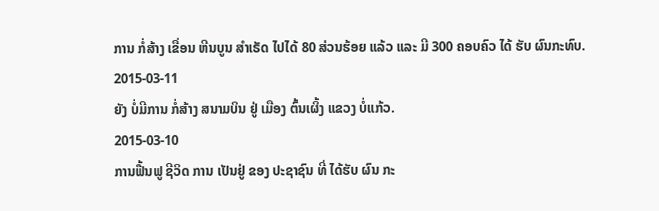ການ ກໍ່ສ້າງ ເຂື່ອນ ຫີນບູນ ສຳເຣັດ ໄປໄດ້ 80 ສ່ວນຮ້ອຍ ແລ້ວ ແລະ ມີ 300 ຄອບຄົວ ໄດ້ ຮັບ ຜົນກະທົບ.
2015-03-11
ຍັງ ບໍ່ມີການ ກໍ່ສ້າງ ສນາມບິນ ຢູ່ ເມືອງ ຕົ້ນເຜິ້ງ ແຂວງ ບໍ່ແກ້ວ.
2015-03-10
ການຟື້ນຟູ ຊີວິດ ການ ເປັນຢູ່ ຂອງ ປະຊາຊົນ ທີ່ ໄດ້ຮັບ ຜົນ ກະ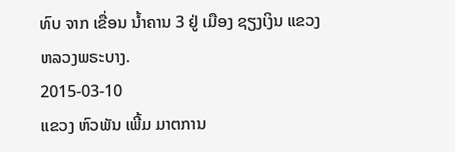ທົບ ຈາກ ເຂື່ອນ ນ້ຳຄານ 3 ຢູ່ ເມືອງ ຊຽງເງິນ ແຂວງ ຫລວງພຣະບາງ.
2015-03-10
ແຂວງ ຫົວພັນ ເພີ້ມ ມາຕການ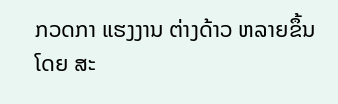ກວດກາ ແຮງງານ ຕ່າງດ້າວ ຫລາຍຂຶ້ນ ໂດຍ ສະ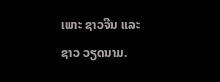ເພາະ ຊາວຈີນ ແລະ ຊາວ ວຽດນາມ.